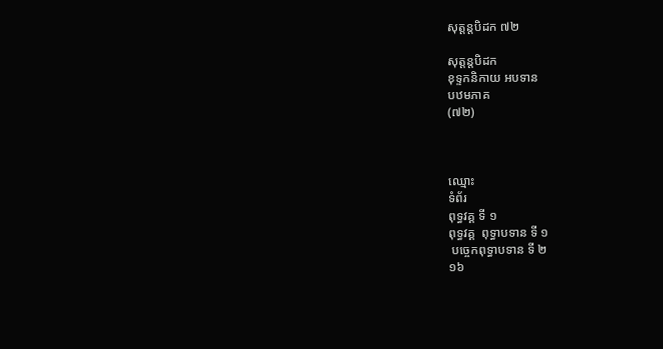សុត្តន្តបិដក ៧២

សុត្តន្តបិដក
ខុទ្ទកនិកាយ អបទាន
បឋមភាគ
(៧២)



ឈ្មោះ
ទំព័រ
ពុទ្ធវគ្គ ទី ១
ពុទ្ធវគ្គ  ពុទ្ធាបទាន ទី ១
 បច្ចេកពុទ្ធាបទាន ទី ២
១៦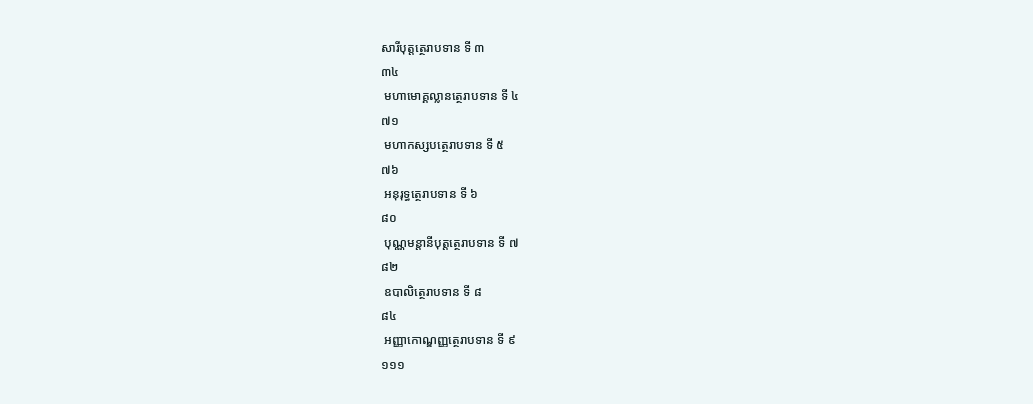សារីបុត្តត្ថេរាបទាន ទី ៣
៣៤
 មហាមោគ្គល្លានត្ថេរាបទាន ទី ៤
៧១
 មហាកស្សបត្ថេរាបទាន ទី ៥
៧៦
 អនុរុទ្ធត្ថេរាបទាន ទី ៦
៨០
 បុណ្ណមន្តានីបុត្តត្ថេរាបទាន ទី ៧
៨២
 ឧបាលិត្ថេរាបទាន ទី ៨
៨៤
 អញ្ញាកោណ្ឌញ្ញត្ថេរាបទាន ទី ៩
១១១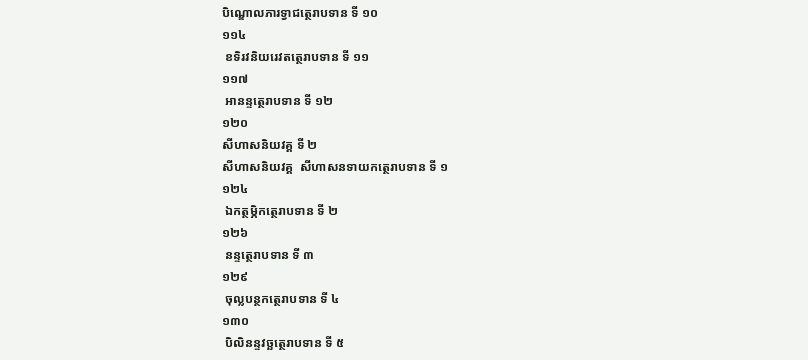បិណ្ឌោលភារទ្វាជត្ថេរាបទាន ទី ១០
១១៤
 ខទិរវនិយរេវតត្ថេរាបទាន ទី ១១
១១៧
 អានន្ទត្ថេរាបទាន ទី ១២
១២០
សីហាសនិយវគ្គ ទី ២
សីហាសនិយវគ្គ  សីហាសនទាយកត្ថេរាបទាន ទី ១
១២៤
 ឯកត្ថម្ភិកត្ថេរាបទាន ទី ២
១២៦
 នន្ទត្ថេរាបទាន ទី ៣
១២៩
 ចុល្លបន្ថកត្ថេរាបទាន ទី ៤
១៣០
 បិលិនន្ទវច្ឆត្ថេរាបទាន ទី ៥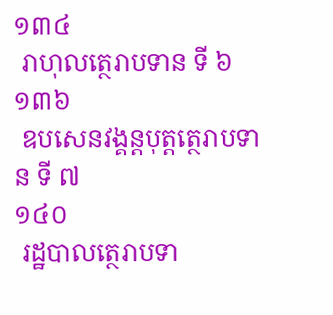១៣៤
 រាហុលត្ថេរាបទាន ទី ៦
១៣៦
 ឧបសេនវង្គន្តបុត្តត្ថេរាបទាន ទី ៧
១៤០
 រដ្ឋបាលត្ថេរាបទា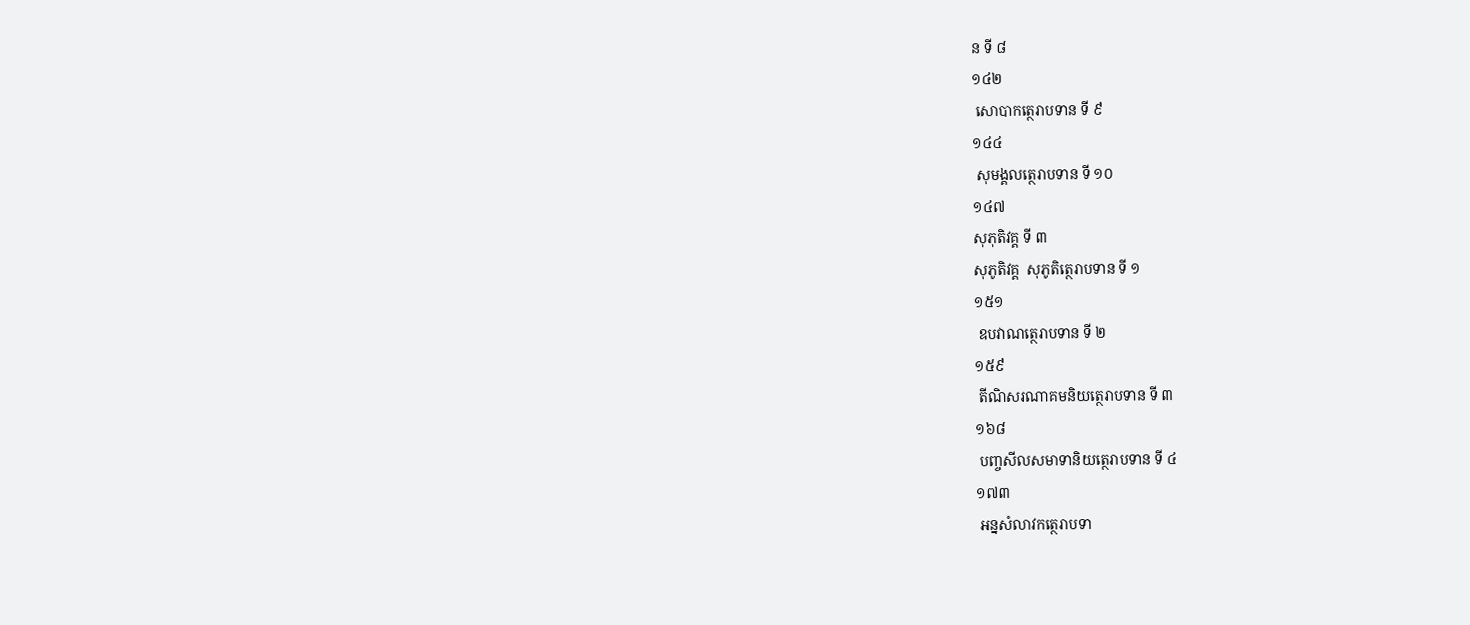ន ទី ៨
១៤២
 សោបាកត្ថេរាបទាន ទី ៩
១៤៤
 សុមង្គលត្ថេរាបទាន ទី ១០
១៤៧
សុភុតិវគ្គ ទី ៣
សុភូតិវគ្គ  សុភូតិត្ថេរាបទាន ទី ១
១៥១
 ឧបវាណត្ថេរាបទាន ទី ២
១៥៩
 តីណិសរណាគមនិយត្ថេរាបទាន ទី ៣
១៦៨
 បញ្ចសីលសមាទានិយត្ថេរាបទាន ទី ៤
១៧៣
 អន្នសំលាវកត្ថេរាបទា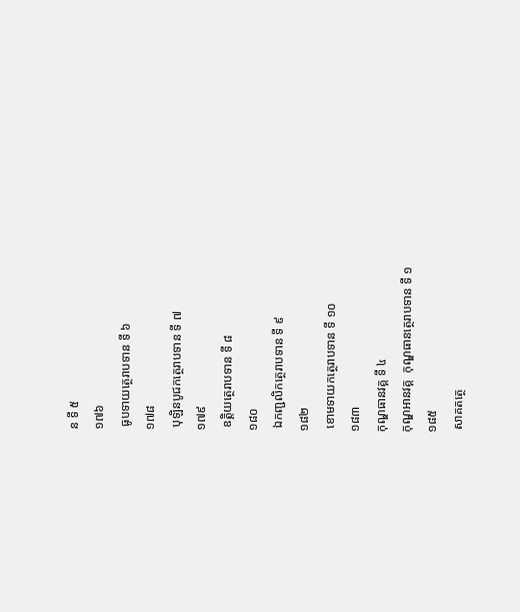ន ទី ៥
១៧៦
 ធូបទាយត្ថេរាបទាន ទី ៦
១៧៨
 បុឡិនបូជកត្ថេរាបទាន ទី ៧
១៧៩
 ឧត្តិយត្ថេរាបទាន ទី ៨
១៨០
 ឯកញ្ជលិកត្ថេរាបទាន ទី ៩
១៨២
 ខោមទាយកត្ថេរាបទាន ទី ១០
១៨៣
កុណ្ឌធានវគ្គ ទី ៤
កុណ្ឌអានវគ្គ  កុណ្ឌធានត្ថេរាបទាន ទី ១
១៨៥
 សាគតត្ថេ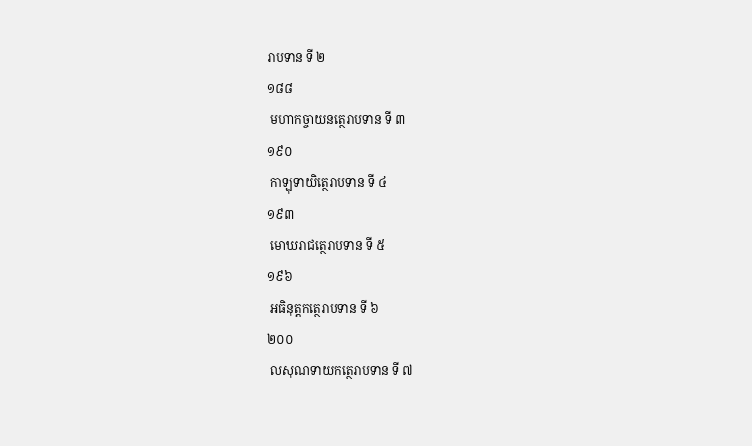រាបទាន ទី ២
១៨៨
 មហាកច្ចាយនត្ថេរាបទាន ទី ៣
១៩០
 កាឡុទាយិត្ថេរាបទាន ទី ៤
១៩៣
 មោឃរាជត្ថេរាបទាន ទី ៥
១៩៦
 អធិនុត្តកត្ថេរាបទាន ទី ៦
២០០
 លសុណទាយកត្ថេរាបទាន ទី ៧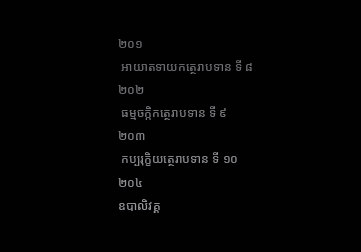២០១
 អាយាតទាយកត្ថេរាបទាន ទី ៨
២០២
 ធម្មចក្កិកត្ថេរាបទាន ទី ៩
២០៣
 កប្បរុក្ខិយត្ថេរាបទាន ទី ១០
២០៤
ឧបាលិវគ្គ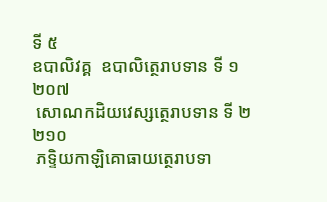ទី ៥
ឧបាលិវគ្គ  ឧបាលិត្ថេរាបទាន ទី ១
២០៧
 សោណកដិយវេស្សត្ថេរាបទាន ទី ២
២១០
 ភទ្ទិយកាឡិគោធាយត្ថេរាបទា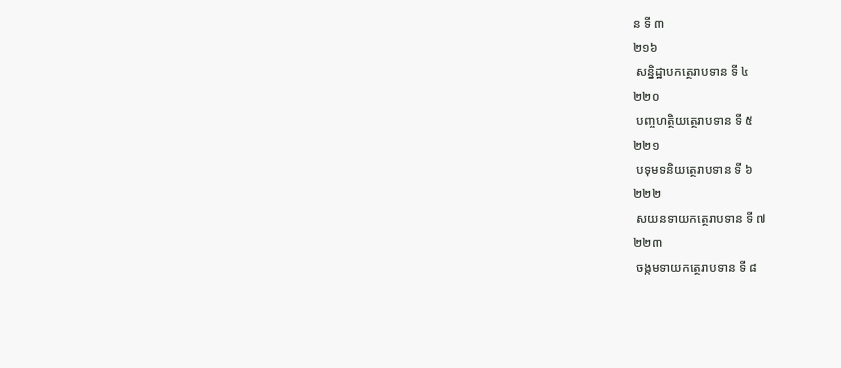ន ទី ៣
២១៦
 សន្និដ្ឋាបកត្ថេរាបទាន ទី ៤
២២០
 បញ្ចហត្ថិយត្ថេរាបទាន ទី ៥
២២១
 បទុមទនិយត្ថេរាបទាន ទី ៦
២២២
 សយនទាយកត្ថេរាបទាន ទី ៧
២២៣
 ចង្កមទាយកត្ថេរាបទាន ទី ៨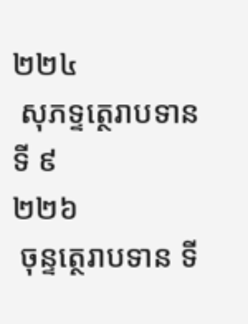២២៤
 សុភទ្ទត្ថេរាបទាន ទី ៩
២២៦
 ចុន្ទត្ថេរាបទាន ទី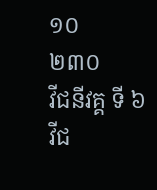១០
២៣០
វីជនីវគ្គ ទី ៦
វីជ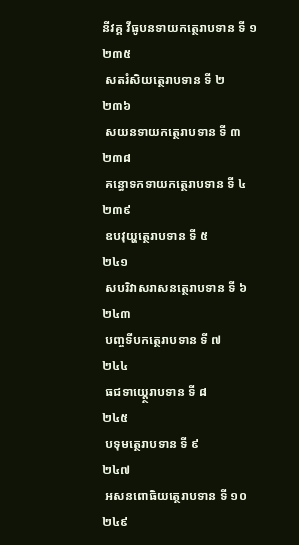នីវគ្គ វីធូបនទាយកត្ថេរាបទាន ទី ១
២៣៥
 សតរំសិយត្ថេរាបទាន ទី ២
២៣៦
 សយនទាយកត្ថេរាបទាន ទី ៣
២៣៨
 គន្ធោទកទាយកត្ថេរាបទាន ទី ៤
២៣៩
 ឧបវុយ្ហត្ថេរាបទាន ទី ៥
២៤១
 សបរិវាសរាសនត្ថេរាបទាន ទី ៦
២៤៣
 បញ្ចទីបកត្ថេរាបទាន ទី ៧
២៤៤
 ធជទាយ្ត្ថេរាបទាន ទី ៨
២៤៥
 បទុមត្ថេរាបទាន ទី ៩
២៤៧
 អសនពោធិយត្ថេរាបទាន ទី ១០
២៤៩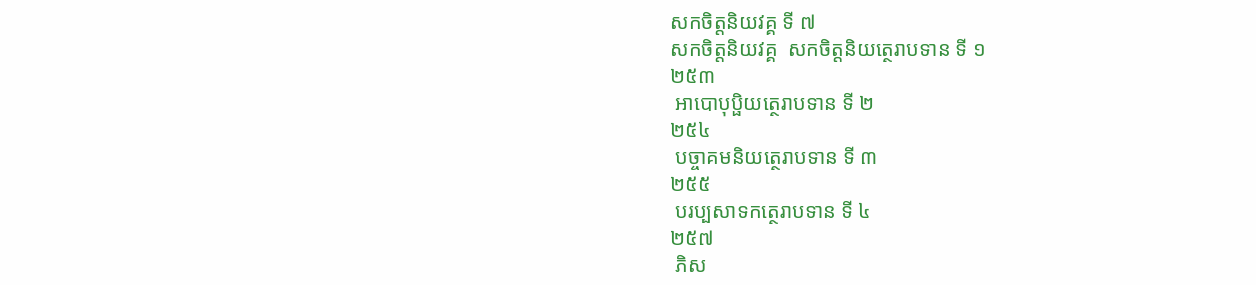សកចិត្តនិយវគ្គ ទី ៧
សកចិត្តនិយវគ្គ  សកចិត្តនិយត្ថេរាបទាន ទី ១
២៥៣
 អាបោបុប្ផិយត្ថេរាបទាន ទី ២
២៥៤
 បច្ចាគមនិយត្ថេរាបទាន ទី ៣
២៥៥
 បរប្បសាទកត្ថេរាបទាន ទី ៤
២៥៧
 ភិស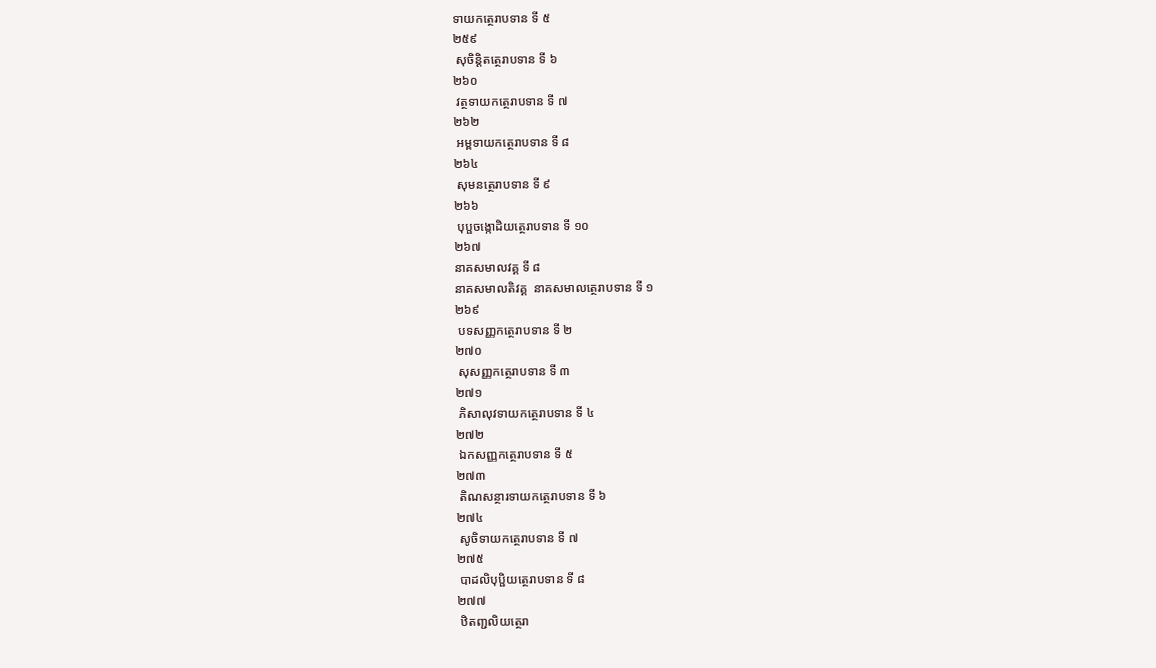ទាយកត្ថេរាបទាន ទី ៥
២៥៩
 សុចិន្តិតត្ថេរាបទាន ទី ៦
២៦០
 វត្ថទាយកត្ថេរាបទាន ទី ៧
២៦២
 អម្ពទាយកត្ថេរាបទាន ទី ៨
២៦៤
 សុមនត្ថេរាបទាន ទី ៩
២៦៦
 បុប្ផចង្កោដិយត្ថេរាបទាន ទី ១០
២៦៧
នាគសមាលវគ្គ ទី ៨
នាគសមាលតិវគ្គ  នាគសមាលត្ថេរាបទាន ទី ១
២៦៩
 បទសញ្ញកត្ថេរាបទាន ទី ២
២៧០
 សុសញ្ញកត្ថេរាបទាន ទី ៣
២៧១
 ភិសាលុវទាយកត្ថេរាបទាន ទី ៤
២៧២
 ឯកសញ្ញកត្ថេរាបទាន ទី ៥
២៧៣
 តិណសន្ថារទាយកត្ថេរាបទាន ទី ៦
២៧៤
 សូចិទាយកត្ថេរាបទាន ទី ៧
២៧៥
 បាដលិបុប្ផិយត្ថេរាបទាន ទី ៨
២៧៧
 ឋិតញ្ជលិយត្ថេរា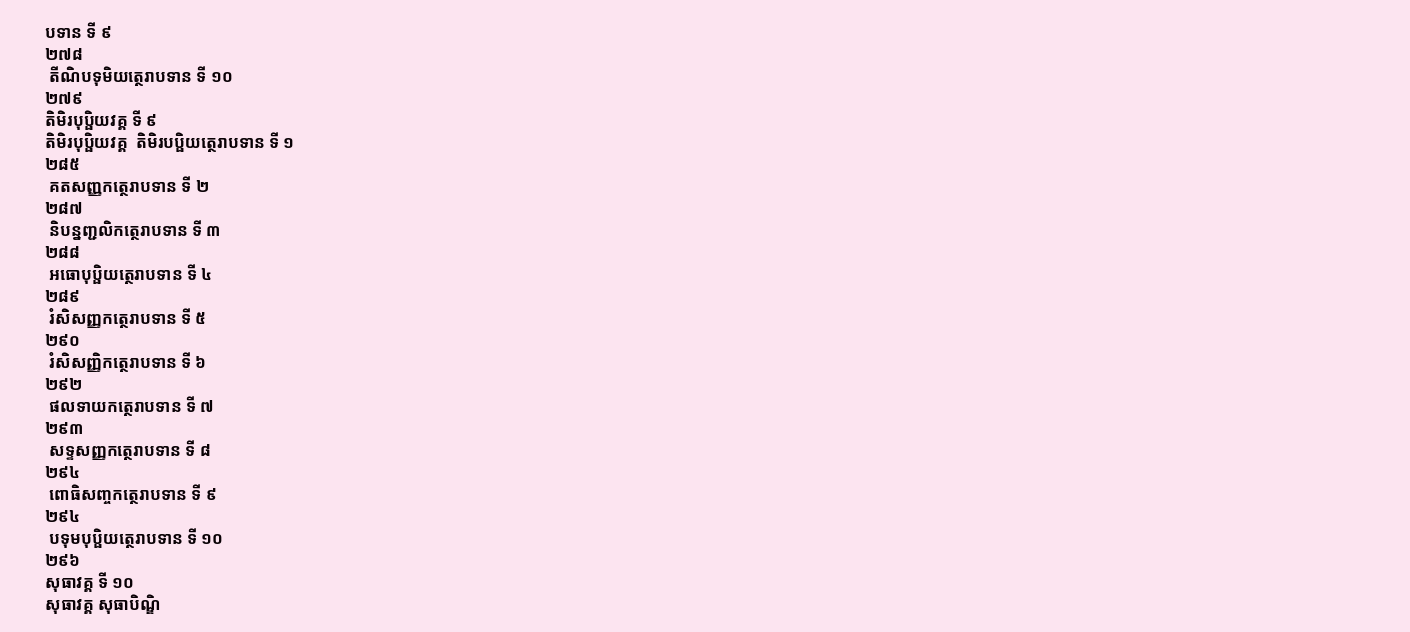បទាន ទី ៩
២៧៨
 តីណិបទុមិយត្ថេរាបទាន ទី ១០
២៧៩
តិមិរបុប្ផិយវគ្គ ទី ៩
តិមិរបុប្ផិយវគ្គ  តិមិរបប្ផិយត្ថេរាបទាន ទី ១
២៨៥
 គតសញ្ញកត្ថេរាបទាន ទី ២
២៨៧
 និបន្នញ្ជលិកត្ថេរាបទាន ទី ៣
២៨៨
 អធោបុប្ផិយត្ថេរាបទាន ទី ៤
២៨៩
 រំសិសញ្ញកត្ថេរាបទាន ទី ៥
២៩០
 រំសិសញ្ញិកត្ថេរាបទាន ទី ៦
២៩២
 ផលទាយកត្ថេរាបទាន ទី ៧
២៩៣
 សទ្ទសញ្ញកត្ថេរាបទាន ទី ៨
២៩៤
 ពោធិសញ្ចកត្ថេរាបទាន ទី ៩
២៩៤
 បទុមបុប្ផិយត្ថេរាបទាន ទី ១០
២៩៦
សុធាវគ្គ ទី ១០
សុធាវគ្គ សុធាបិណ្ឌិ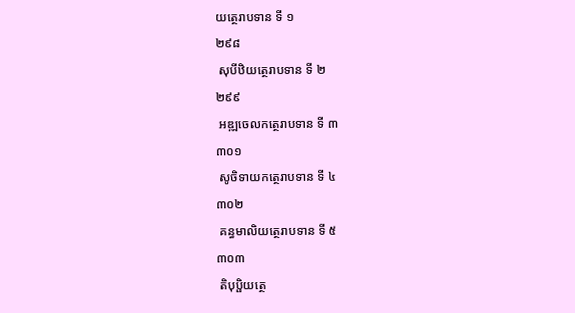យត្ថេរាបទាន ទី ១
២៩៨
 សុបីឋិយត្ថេរាបទាន ទី ២
២៩៩
 អឌ្ឍចេលកត្ថេរាបទាន ទី ៣
៣០១
 សូចិទាយកត្ថេរាបទាន ទី ៤
៣០២
 គន្ធមាលិយត្ថេរាបទាន ទី ៥
៣០៣
 តិបុប្ផិយត្ថេ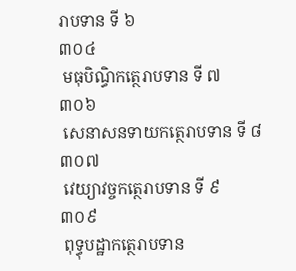រាបទាន ទី ៦
៣០៤
 មធុបិណ្ធិកត្ថេរាបទាន ទី ៧
៣០៦
 សេនាសនទាយកត្ថេរាបទាន ទី ៨
៣០៧
 វេយ្យាវច្ចកត្ថេរាបទាន ទី ៩
៣០៩
 ពុទ្ធុបដ្ឋាកត្ថេរាបទាន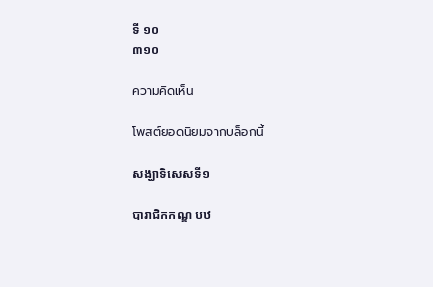ទី ១០
៣១០

ความคิดเห็น

โพสต์ยอดนิยมจากบล็อกนี้

សង្ឃាទិសេសទី១

បារាជិកកណ្ឌ បឋ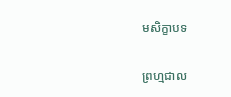មសិក្ខាបទ

ព្រហ្មជាល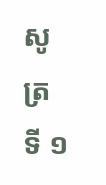សូត្រ ទី ១